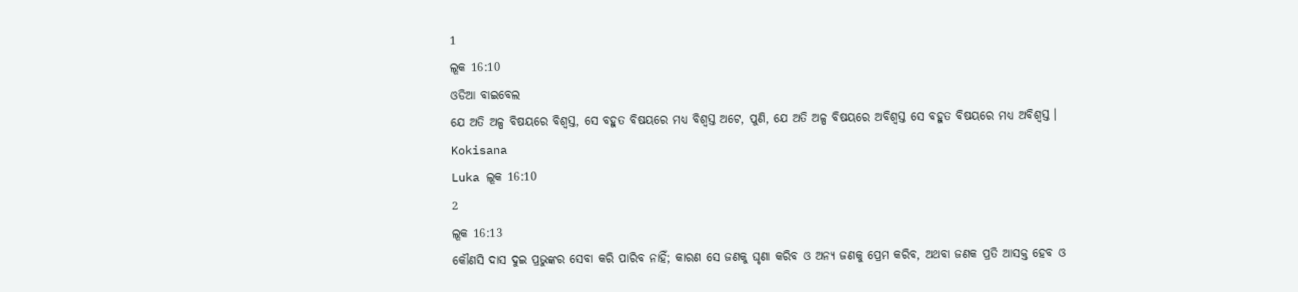1
ଲୂକ 16:10
ଓଡିଆ ବାଇବେଲ
ଯେ ଅତି ଅଳ୍ପ ବିଷୟରେ ବିଶ୍ୱସ୍ତ, ସେ ବହୁତ ବିଷୟରେ ମଧ୍ୟ ବିଶ୍ୱସ୍ତ ଅଟେ, ପୁଣି, ଯେ ଅତି ଅଳ୍ପ ବିଷୟରେ ଅବିଶ୍ୱସ୍ତ ସେ ବହୁତ ବିଷୟରେ ମଧ୍ୟ ଅବିଶ୍ୱସ୍ତ ।
Kokisana
Luka ଲୂକ 16:10
2
ଲୂକ 16:13
କୌଣସି ଦାସ ଦୁଇ ପ୍ରଭୁଙ୍କର ସେବା କରି ପାରିବ ନାହିଁ; କାରଣ ସେ ଜଣକୁ ଘୃଣା କରିବ ଓ ଅନ୍ୟ ଜଣକୁ ପ୍ରେମ କରିବ, ଅଥବା ଜଣକ ପ୍ରତି ଆସକ୍ତ ହେବ ଓ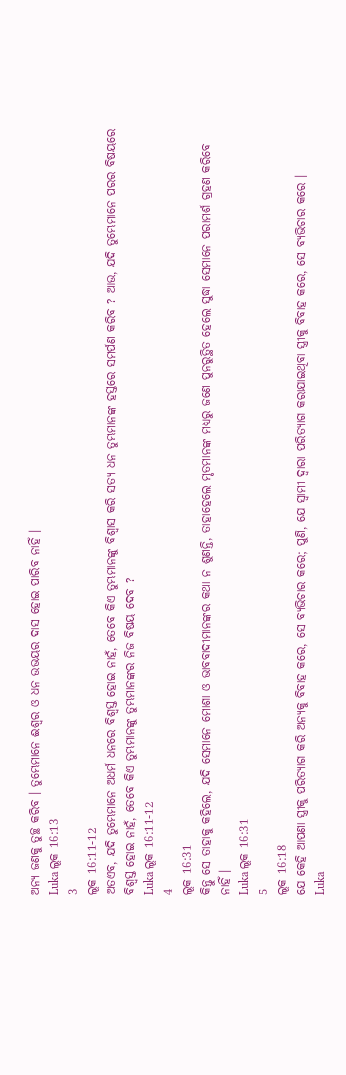ଅନ୍ୟ ଜଣକୁ ତୁଚ୍ଛ କରିବ । ତୁମ୍ଭେମାନେ ଈଶ୍ୱର ଓ ଧନ ଉଭୟର ଦାସ ହୋଇ ପାରିବ ନାହିଁ ।
Luka ଲୂକ 16:13
3
ଲୂକ 16:11-12
ଅତଏବ, ଯଦି ତୁମ୍ଭେମାନେ ଅଧର୍ମ ଧନରେ ବିଶ୍ୱସ୍ତ ହୋଇ ନାହଁ, ତେବେ କିଏ ତୁମ୍ଭମାନଙ୍କୁ ବିଶ୍ୱାସ କରି ସତ୍ୟ ଧନ ତୁମ୍ଭମାନଙ୍କ ହସ୍ତରେ ସମର୍ପଣ କରିବ ? ଆଉ, ଯଦି ତୁମ୍ଭେମାନେ ପରର ବିଷୟରେ ବିଶ୍ୱସ୍ତ ହୋଇ ନାହଁ, ତେବେ କିଏ ତୁମ୍ଭମାନଙ୍କୁ ତୁମ୍ଭମାନଙ୍କର ନିଜ ବିଷୟ ଦେବ ?
Luka ଲୂକ 16:11-12
4
ଲୂକ 16:31
କିନ୍ତୁ ସେ ତାହାକୁ କହିଲେ, ଯଦି ସେମାନେ ମୋଶା ଓ ଭାବବାଦୀମାନଙ୍କର କଥା ନ ଶୁଣନ୍ତି, ତାହାହେଲେ ମୃତମାନଙ୍କ ମଧ୍ୟରୁ ଜଣେ ପୁନରୁତ୍ଥିତ ହେଲେ ସୁଦ୍ଧା ସେମାନେ ପରାମର୍ଶ ଗ୍ରହଣ କରିବେ ନାହିଁ ।
Luka ଲୂକ 16:31
5
ଲୂକ 16:18
ଯେ କେହି ଆପଣା ସ୍ତ୍ରୀକୁ ପରିତ୍ୟାଗ କରି ଅନ୍ୟକୁ ବିବାହ କରେ, ସେ ବ୍ୟଭିଚାର କରେ; ପୁଣି, ଯେ ସ୍ୱାମୀ ଦ୍ୱାରା ପରିତ୍ୟାଗ କରାଯାଇଥିବା ସ୍ତ୍ରୀକୁ ବିବାହ କରେ, ସେ ବ୍ୟଭିଚାର କରେ ।
Luka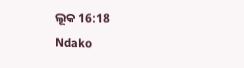ଲୂକ 16:18
Ndako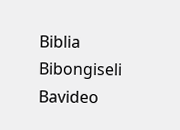Biblia
Bibongiseli
Bavideo